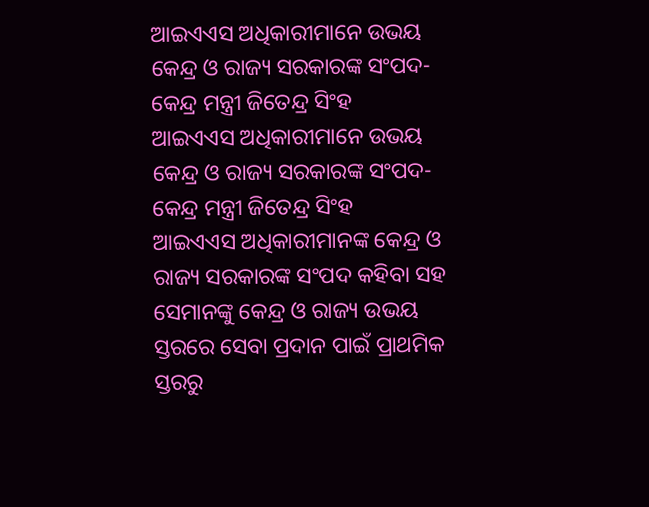ଆଇଏଏସ ଅଧିକାରୀମାନେ ଉଭୟ କେନ୍ଦ୍ର ଓ ରାଜ୍ୟ ସରକାରଙ୍କ ସଂପଦ- କେନ୍ଦ୍ର ମନ୍ତ୍ରୀ ଜିତେନ୍ଦ୍ର ସିଂହ
ଆଇଏଏସ ଅଧିକାରୀମାନେ ଉଭୟ କେନ୍ଦ୍ର ଓ ରାଜ୍ୟ ସରକାରଙ୍କ ସଂପଦ- କେନ୍ଦ୍ର ମନ୍ତ୍ରୀ ଜିତେନ୍ଦ୍ର ସିଂହ
ଆଇଏଏସ ଅଧିକାରୀମାନଙ୍କ କେନ୍ଦ୍ର ଓ ରାଜ୍ୟ ସରକାରଙ୍କ ସଂପଦ କହିବା ସହ ସେମାନଙ୍କୁ କେନ୍ଦ୍ର ଓ ରାଜ୍ୟ ଉଭୟ ସ୍ତରରେ ସେବା ପ୍ରଦାନ ପାଇଁ ପ୍ରାଥମିକ ସ୍ତରରୁ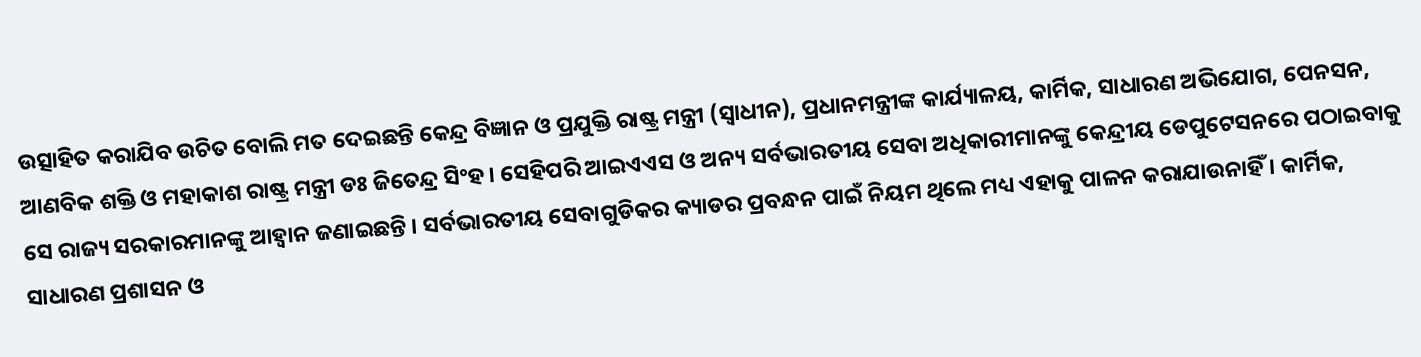ଉତ୍ସାହିତ କରାଯିବ ଉଚିତ ବୋଲି ମତ ଦେଇଛନ୍ତି କେନ୍ଦ୍ର ବିଜ୍ଞାନ ଓ ପ୍ରଯୁକ୍ତି ରାଷ୍ଟ୍ର ମନ୍ତ୍ରୀ (ସ୍ୱାଧୀନ), ପ୍ରଧାନମନ୍ତ୍ରୀଙ୍କ କାର୍ଯ୍ୟାଳୟ, କାର୍ମିକ, ସାଧାରଣ ଅଭିଯୋଗ, ପେନସନ, ଆଣବିକ ଶକ୍ତି ଓ ମହାକାଶ ରାଷ୍ଟ୍ର ମନ୍ତ୍ରୀ ଡଃ ଜିତେନ୍ଦ୍ର ସିଂହ । ସେହିପରି ଆଇଏଏସ ଓ ଅନ୍ୟ ସର୍ବଭାରତୀୟ ସେବା ଅଧିକାରୀମାନଙ୍କୁ କେନ୍ଦ୍ରୀୟ ଡେପୁଟେସନରେ ପଠାଇବାକୁ ସେ ରାଜ୍ୟ ସରକାରମାନଙ୍କୁ ଆହ୍ୱାନ ଜଣାଇଛନ୍ତି । ସର୍ବଭାରତୀୟ ସେବାଗୁଡିକର କ୍ୟାଡର ପ୍ରବନ୍ଧନ ପାଇଁ ନିୟମ ଥିଲେ ମଧ୍ୟ ଏହାକୁ ପାଳନ କରାଯାଉନାହିଁ । କାର୍ମିକ, ସାଧାରଣ ପ୍ରଶାସନ ଓ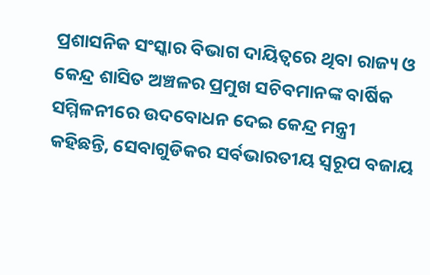ପ୍ରଶାସନିକ ସଂସ୍କାର ବିଭାଗ ଦାୟିତ୍ୱରେ ଥିବା ରାଜ୍ୟ ଓ କେନ୍ଦ୍ର ଶାସିତ ଅଞ୍ଚଳର ପ୍ରମୁଖ ସଚିବମାନଙ୍କ ବାର୍ଷିକ ସମ୍ମିଳନୀରେ ଉଦବୋଧନ ଦେଇ କେନ୍ଦ୍ର ମନ୍ତ୍ରୀ କହିଛନ୍ତି, ସେବାଗୁଡିକର ସର୍ବଭାରତୀୟ ସ୍ୱରୂପ ବଜାୟ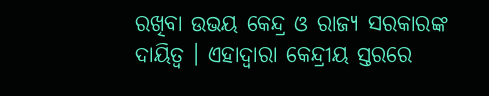ରଖିବା ଉଭୟ କେନ୍ଦ୍ର ଓ ରାଜ୍ୟ ସରକାରଙ୍କ ଦାୟିତ୍ୱ । ଏହାଦ୍ୱାରା କେନ୍ଦ୍ରୀୟ ସ୍ତରରେ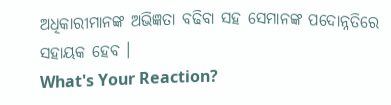ଅଧିକାରୀମାନଙ୍କ ଅଭିଜ୍ଞତା ବଢିବା ସହ ସେମାନଙ୍କ ପଦୋନ୍ନତିରେ ସହାୟକ ହେବ ।
What's Your Reaction?